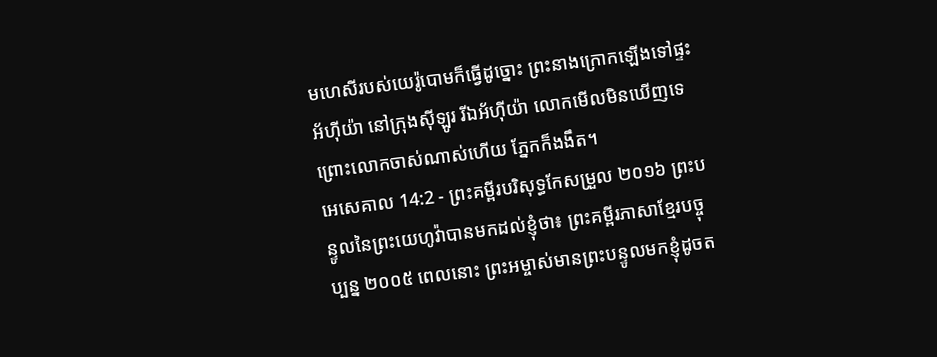មហេសីរបស់យេរ៉ូបោមក៏ធ្វើដូច្នោះ ព្រះនាងក្រោកឡើងទៅផ្ទះអ័ហ៊ីយ៉ា នៅក្រុងស៊ីឡូរ រីឯអ័ហ៊ីយ៉ា លោកមើលមិនឃើញទេ ព្រោះលោកចាស់ណាស់ហើយ ភ្នែកក៏ងងឹត។
អេសេគាល 14:2 - ព្រះគម្ពីរបរិសុទ្ធកែសម្រួល ២០១៦ ព្រះបន្ទូលនៃព្រះយេហូវ៉ាបានមកដល់ខ្ញុំថា៖ ព្រះគម្ពីរភាសាខ្មែរបច្ចុប្បន្ន ២០០៥ ពេលនោះ ព្រះអម្ចាស់មានព្រះបន្ទូលមកខ្ញុំដូចត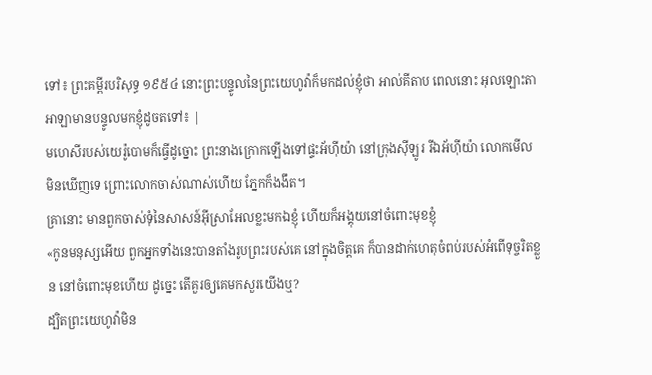ទៅ៖ ព្រះគម្ពីរបរិសុទ្ធ ១៩៥៤ នោះព្រះបន្ទូលនៃព្រះយេហូវ៉ាក៏មកដល់ខ្ញុំថា អាល់គីតាប ពេលនោះ អុលឡោះតាអាឡាមានបន្ទូលមកខ្ញុំដូចតទៅ៖ |
មហេសីរបស់យេរ៉ូបោមក៏ធ្វើដូច្នោះ ព្រះនាងក្រោកឡើងទៅផ្ទះអ័ហ៊ីយ៉ា នៅក្រុងស៊ីឡូរ រីឯអ័ហ៊ីយ៉ា លោកមើលមិនឃើញទេ ព្រោះលោកចាស់ណាស់ហើយ ភ្នែកក៏ងងឹត។
គ្រានោះ មានពួកចាស់ទុំនៃសាសន៍អ៊ីស្រាអែលខ្លះមកឯខ្ញុំ ហើយក៏អង្គុយនៅចំពោះមុខខ្ញុំ
«កូនមនុស្សអើយ ពួកអ្នកទាំងនេះបានតាំងរូបព្រះរបស់គេ នៅក្នុងចិត្តគេ ក៏បានដាក់ហេតុចំពប់របស់អំពើទុច្ចរិតខ្លួន នៅចំពោះមុខហើយ ដូច្នេះ តើគួរឲ្យគេមកសួរយើងឬ?
ដ្បិតព្រះយេហូវ៉ាមិន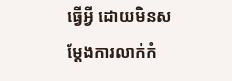ធ្វើអ្វី ដោយមិនសម្ដែងការលាក់កំ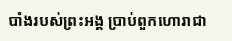បាំងរបស់ព្រះអង្គ ប្រាប់ពួកហោរាជា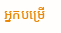អ្នកបម្រើ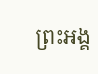ព្រះអង្គ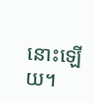នោះឡើយ។